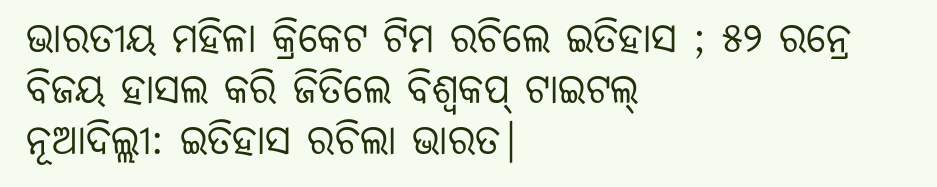ଭାରତୀୟ ମହିଳା କ୍ରିକେଟ ଟିମ ରଚିଲେ ଇତିହାସ ; ୫୨ ରନ୍ରେ ବିଜୟ ହାସଲ କରି ଜିତିଲେ ବିଶ୍ବକପ୍ ଟାଇଟଲ୍
ନୂଆଦିଲ୍ଲୀ: ଇତିହାସ ରଚିଲା ଭାରତ|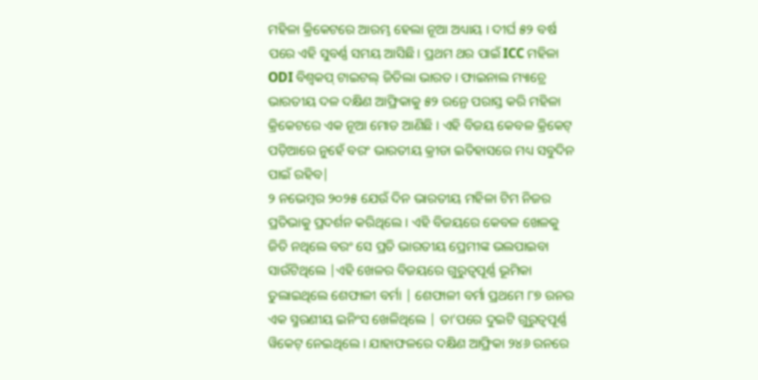ମହିଳା କ୍ରିକେଟରେ ଆରମ୍ଭ ହେଲା ନୂଆ ଅଧ୍ୟାୟ । ଦୀର୍ଘ ୫୨ ବର୍ଷ ପରେ ଏହି ସୁବର୍ଣ୍ଣ ସମୟ ଆସିଛି। ପ୍ରଥମ ଥର ପାଇଁ ICC ମହିଳା ODI ବିଶ୍ୱକପ୍ ଟାଇଟଲ୍ ଜିତିଲା ଭାରତ । ଫାଇନାଲ ମ୍ୟାଚ୍ରେ ଭାରତୀୟ ଦଳ ଦକ୍ଷିଣ ଆଫ୍ରିକାକୁ ୫୨ ରନ୍ରେ ପରାସ୍ତ କରି ମହିଳା କ୍ରିକେଟରେ ଏକ ନୂଆ ମୋଡ ଆଣିଛି । ଏହି ବିଜୟ କେବଳ କ୍ରିକେଟ୍ ପଡ଼ିଆରେ ନୁହେଁ ବରଂ ଭାରତୀୟ କ୍ରୀଡା ଇତିହାସରେ ମଧ୍ୟ ସବୁଦିନ ପାଇଁ ରହିବ|
୨ ନଭେମ୍ବର ୨୦୨୫ ଯେଉଁ ଦିନ ଭାରତୀୟ ମହିଳା ଟିମ ନିଜର ପ୍ରତିଭାକୁ ପ୍ରଦର୍ଶନ କରିଥିଲେ । ଏହି ବିଜୟରେ କେବଳ ଖେଳକୁ ଜିତି ନଥିଲେ ବରଂ ସେ ପ୍ରତି ଭାରତୀୟ ପ୍ରେମୀଙ୍କ ଭଲପାଇବା ସାଉଁଟିଥିଲେ |ଏହି ଖେଳର ବିଜୟରେ ଗୁରୁତ୍ବପୂର୍ଣ୍ଣ ଭୂମିକା ତୁଲାଇଥିଲେ ଶେଫାଳୀ ବର୍ମା | ଶେଫାଳୀ ବର୍ମା ପ୍ରଥମେ ୮୭ ରନର ଏକ ସ୍ମରଣୀୟ ଇନିଂସ ଖେଳିଥିଲେ | ତା’ପରେ ଦୁଇଟି ଗୁରୁତ୍ୱପୂର୍ଣ୍ଣ ୱିକେଟ୍ ନେଇଥିଲେ । ଯାହାଫଳରେ ଦକ୍ଷିଣ ଆଫ୍ରିକା ୨୪୬ ରନରେ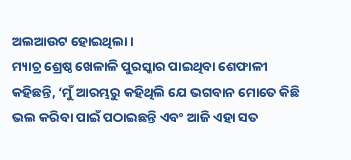ଅଲଆଉଟ ହୋଇଥିଲା ।
ମ୍ୟାଚ୍ର ଶ୍ରେଷ୍ଠ ଖେଳାଳି ପୁରସ୍କାର ପାଇଥିବା ଶେଫାଳୀ କହିଛନ୍ତି, ‘ମୁଁ ଆରମ୍ଭରୁ କହିଥିଲି ଯେ ଭଗବାନ ମୋତେ କିଛି ଭଲ କରିବା ପାଇଁ ପଠାଇଛନ୍ତି ଏବଂ ଆଜି ଏହା ସତ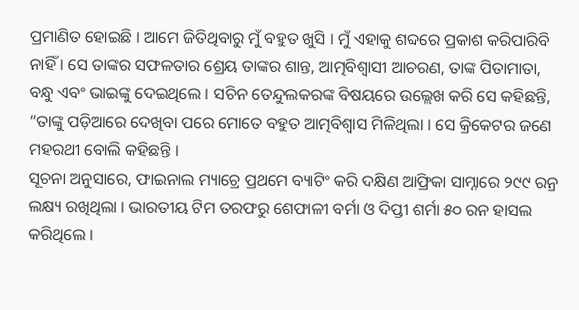ପ୍ରମାଣିତ ହୋଇଛି । ଆମେ ଜିତିଥିବାରୁ ମୁଁ ବହୁତ ଖୁସି । ମୁଁ ଏହାକୁ ଶବ୍ଦରେ ପ୍ରକାଶ କରିପାରିବି ନାହିଁ । ସେ ତାଙ୍କର ସଫଳତାର ଶ୍ରେୟ ତାଙ୍କର ଶାନ୍ତ, ଆତ୍ମବିଶ୍ୱାସୀ ଆଚରଣ, ତାଙ୍କ ପିତାମାତା, ବନ୍ଧୁ ଏବଂ ଭାଇଙ୍କୁ ଦେଇଥିଲେ । ସଚିନ ତେନ୍ଦୁଲକରଙ୍କ ବିଷୟରେ ଉଲ୍ଲେଖ କରି ସେ କହିଛନ୍ତି, “ତାଙ୍କୁ ପଡ଼ିଆରେ ଦେଖିବା ପରେ ମୋତେ ବହୁତ ଆତ୍ମବିଶ୍ବାସ ମିଳିଥିଲା । ସେ କ୍ରିକେଟର ଜଣେ ମହରଥୀ ବୋଲି କହିଛନ୍ତି ।
ସୂଚନା ଅନୁସାରେ, ଫାଇନାଲ ମ୍ୟାଚ୍ରେ ପ୍ରଥମେ ବ୍ୟାଟିଂ କରି ଦକ୍ଷିଣ ଆଫ୍ରିକା ସାମ୍ନାରେ ୨୯୯ ରନ୍ର ଲକ୍ଷ୍ୟ ରଖିଥିଲା । ଭାରତୀୟ ଟିମ ତରଫରୁ ଶେଫାଳୀ ବର୍ମା ଓ ଦିପ୍ତୀ ଶର୍ମା ୫୦ ରନ ହାସଲ କରିଥିଲେ ।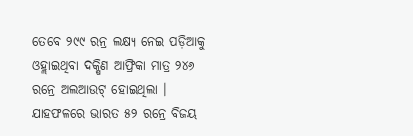ତେବେ ୨୯୯ ରନ୍ର ଲକ୍ଷ୍ୟ ନେଇ ପଡ଼ିଆକୁ ଓହ୍ଲାଇଥିବା ଦକ୍ଷିଣ ଆଫ୍ରିକା ମାତ୍ର ୨୪୬ ରନ୍ରେ ଅଲଆଉଟ୍ ହୋଇଥିଲା । ଯାହଫଳରେ ଭାରତ ୫୨ ରନ୍ରେ ବିଜୟ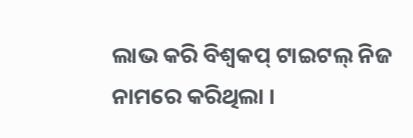ଲାଭ କରି ବିଶ୍ବକପ୍ ଟାଇଟଲ୍ ନିଜ ନାମରେ କରିଥିଲା ।